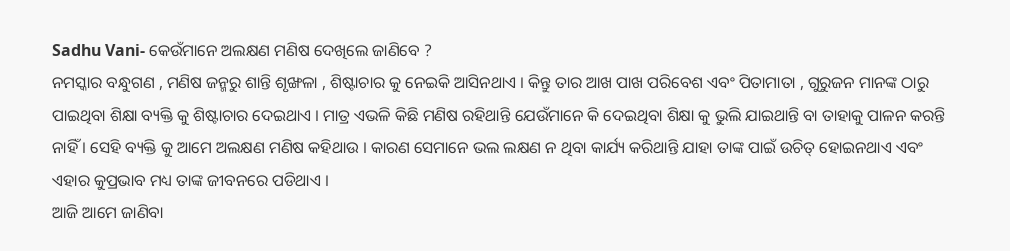Sadhu Vani- କେଉଁମାନେ ଅଲକ୍ଷଣ ମଣିଷ ଦେଖିଲେ ଜାଣିବେ ?
ନମସ୍କାର ବନ୍ଧୁଗଣ , ମଣିଷ ଜନ୍ମରୁ ଶାନ୍ତି ଶୃଙ୍ଖଳା , ଶିଷ୍ଟାଚାର କୁ ନେଇକି ଆସିନଥାଏ । କିନ୍ତୁ ତାର ଆଖ ପାଖ ପରିବେଶ ଏବଂ ପିତାମାତା , ଗୁରୁଜନ ମାନଙ୍କ ଠାରୁ ପାଇଥିବା ଶିକ୍ଷା ବ୍ୟକ୍ତି କୁ ଶିଷ୍ଟାଚାର ଦେଇଥାଏ । ମାତ୍ର ଏଭଳି କିଛି ମଣିଷ ରହିଥାନ୍ତି ଯେଉଁମାନେ କି ଦେଇଥିବା ଶିକ୍ଷା କୁ ଭୁଲି ଯାଇଥାନ୍ତି ବା ତାହାକୁ ପାଳନ କରନ୍ତି ନାହିଁ । ସେହି ବ୍ୟକ୍ତି କୁ ଆମେ ଅଲକ୍ଷଣ ମଣିଷ କହିଥାଉ । କାରଣ ସେମାନେ ଭଲ ଲକ୍ଷଣ ନ ଥିବା କାର୍ଯ୍ୟ କରିଥାନ୍ତି ଯାହା ତାଙ୍କ ପାଇଁ ଉଚିତ୍ ହୋଇନଥାଏ ଏବଂ ଏହାର କୁପ୍ରଭାବ ମଧ୍ୟ ତାଙ୍କ ଜୀବନରେ ପଡିଥାଏ ।
ଆଜି ଆମେ ଜାଣିବା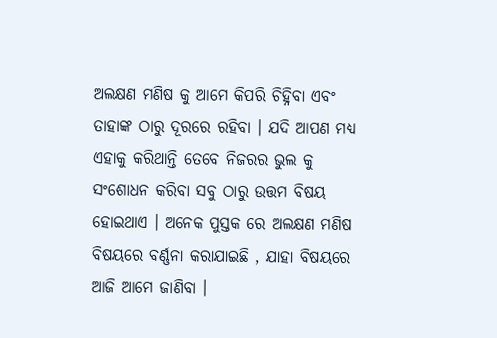ଅଲକ୍ଷଣ ମଣିଷ କୁ ଆମେ କିପରି ଚିହ୍ନିବା ଏବଂ ତାହାଙ୍କ ଠାରୁ ଦୂରରେ ରହିବା । ଯଦି ଆପଣ ମଧ୍ୟ ଏହାକୁ କରିଥାନ୍ତି ତେବେ ନିଜରର ଭୁଲ କୁ ସଂଶୋଧନ କରିବା ସବୁ ଠାରୁ ଉତ୍ତମ ବିଷୟ ହୋଇଥାଏ । ଅନେକ ପୁସ୍ତକ ରେ ଅଲକ୍ଷଣ ମଣିଷ ବିଷୟରେ ବର୍ଣ୍ଣନା କରାଯାଇଛି , ଯାହା ବିଷୟରେ ଆଜି ଆମେ ଜାଣିବା ।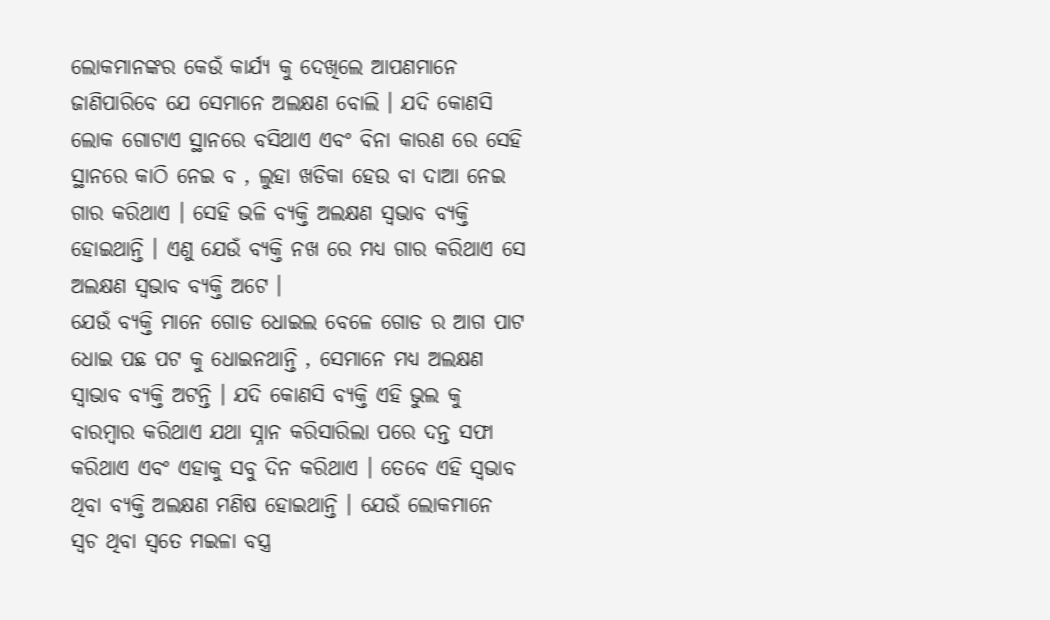ଲୋକମାନଙ୍କର କେଉଁ କାର୍ଯ୍ୟ କୁ ଦେଖିଲେ ଆପଣମାନେ ଜାଣିପାରିବେ ଯେ ସେମାନେ ଅଲକ୍ଷଣ ବୋଲି । ଯଦି କୋଣସି ଲୋକ ଗୋଟାଏ ସ୍ଥାନରେ ବସିଥାଏ ଏବଂ ବିନା କାରଣ ରେ ସେହି ସ୍ଥାନରେ କାଠି ନେଇ ବ , ଲୁହା ଖଡିକା ହେଉ ବା ଦାଆ ନେଇ ଗାର କରିଥାଏ । ସେହି ଭଳି ବ୍ୟକ୍ତି ଅଲକ୍ଷଣ ସ୍ଵଭାବ ବ୍ୟକ୍ତି ହୋଇଥାନ୍ତି । ଏଣୁ ଯେଉଁ ବ୍ୟକ୍ତି ନଖ ରେ ମଧ୍ୟ ଗାର କରିଥାଏ ସେ ଅଲକ୍ଷଣ ସ୍ଵଭାବ ବ୍ୟକ୍ତି ଅଟେ ।
ଯେଉଁ ବ୍ୟକ୍ତି ମାନେ ଗୋଡ ଧୋଇଲ ବେଳେ ଗୋଡ ର ଆଗ ପାଟ ଧୋଇ ପଛ ପଟ କୁ ଧୋଇନଥାନ୍ତି , ସେମାନେ ମଧ୍ୟ ଅଲକ୍ଷଣ ସ୍ଵାଭାବ ବ୍ୟକ୍ତି ଅଟନ୍ତି । ଯଦି କୋଣସି ବ୍ୟକ୍ତି ଏହି ଭୁଲ କୁ ବାରମ୍ବାର କରିଥାଏ ଯଥା ସ୍ନାନ କରିସାରିଲା ପରେ ଦନ୍ତ ସଫା କରିଥାଏ ଏବଂ ଏହାକୁ ସବୁ ଦିନ କରିଥାଏ । ତେବେ ଏହି ସ୍ଵଭାବ ଥିବା ବ୍ୟକ୍ତି ଅଲକ୍ଷଣ ମଣିଷ ହୋଇଥାନ୍ତି । ଯେଉଁ ଲୋକମାନେ ସ୍ଵଚ ଥିବା ସ୍ଵତେ ମଇଳା ବସ୍ତ୍ର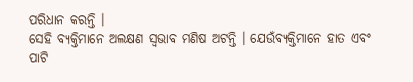ପରିଧାନ କରନ୍ତି ।
ସେହି ବ୍ୟକ୍ତିମାନେ ଅଲକ୍ଷଣ ସ୍ଵଭାବ ମଣିଷ ଅଟନ୍ତି । ଯେଉଁବ୍ୟକ୍ତିମାନେ ହାତ ଏବଂ ପାଟି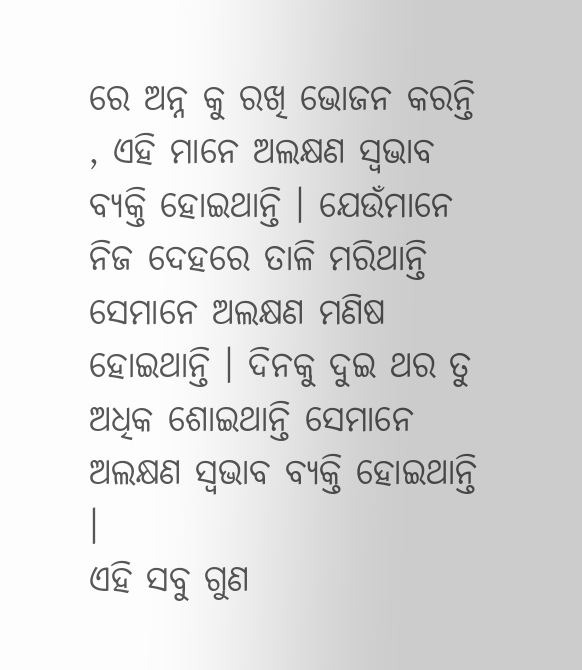ରେ ଅନ୍ନ କୁ ରଖି ଭୋଜନ କରନ୍ତି , ଏହି ମାନେ ଅଲକ୍ଷଣ ସ୍ଵଭାବ ବ୍ୟକ୍ତି ହୋଇଥାନ୍ତି । ଯେଉଁମାନେ ନିଜ ଦେହରେ ତାଳି ମରିଥାନ୍ତି ସେମାନେ ଅଲକ୍ଷଣ ମଣିଷ ହୋଇଥାନ୍ତି । ଦିନକୁ ଦୁଇ ଥର ତୁ ଅଧିକ ଶୋଇଥାନ୍ତି ସେମାନେ ଅଲକ୍ଷଣ ସ୍ଵଭାବ ବ୍ୟକ୍ତି ହୋଇଥାନ୍ତି ।
ଏହି ସବୁ ଗୁଣ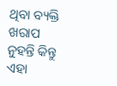ଥିବା ବ୍ୟକ୍ତି ଖରାପ ନୁହନ୍ତି କିନ୍ତୁ ଏହା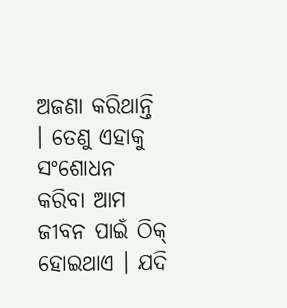ଅଜଣା କରିଥାନ୍ତି । ତେଣୁ ଏହାକୁ ସଂଶୋଧନ କରିବା ଆମ ଜୀବନ ପାଇଁ ଠିକ୍ ହୋଇଥାଏ । ଯଦି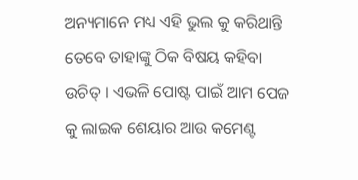ଅନ୍ୟମାନେ ମଧ୍ୟ ଏହି ଭୁଲ କୁ କରିଥାନ୍ତି ତେବେ ତାହାଙ୍କୁ ଠିକ ବିଷୟ କହିବା ଉଚିତ୍ । ଏଭଳି ପୋଷ୍ଟ ପାଇଁ ଆମ ପେଜ କୁ ଲାଇକ ଶେୟାର ଆଉ କମେଣ୍ଟ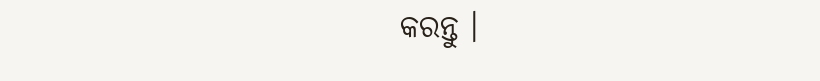କରନ୍ତୁ ।